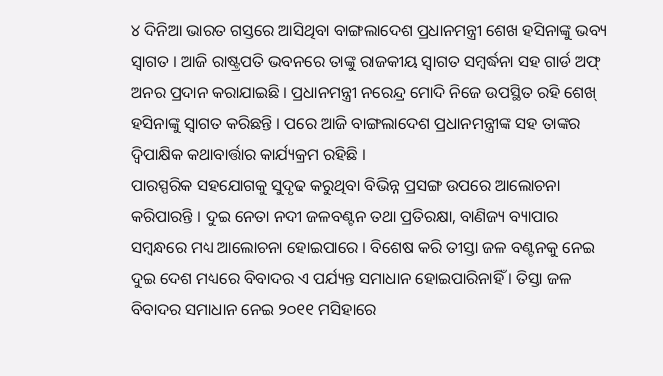୪ ଦିନିଆ ଭାରତ ଗସ୍ତରେ ଆସିଥିବା ବାଙ୍ଗଲାଦେଶ ପ୍ରଧାନମନ୍ତ୍ରୀ ଶେଖ ହସିନାଙ୍କୁ ଭବ୍ୟ ସ୍ୱାଗତ । ଆଜି ରାଷ୍ଟ୍ରପତି ଭବନରେ ତାଙ୍କୁ ରାଜକୀୟ ସ୍ୱାଗତ ସମ୍ବର୍ଦ୍ଧନା ସହ ଗାର୍ଡ ଅଫ୍ ଅନର ପ୍ରଦାନ କରାଯାଇଛି । ପ୍ରଧାନମନ୍ତ୍ରୀ ନରେନ୍ଦ୍ର ମୋଦି ନିଜେ ଉପସ୍ଥିତ ରହି ଶେଖ୍ ହସିନାଙ୍କୁ ସ୍ୱାଗତ କରିଛନ୍ତି । ପରେ ଆଜି ବାଙ୍ଗଲାଦେଶ ପ୍ରଧାନମନ୍ତ୍ରୀଙ୍କ ସହ ତାଙ୍କର ଦ୍ୱିପାକ୍ଷିକ କଥାବାର୍ତ୍ତାର କାର୍ଯ୍ୟକ୍ରମ ରହିଛି ।
ପାରସ୍ପରିକ ସହଯୋଗକୁ ସୁଦୃଢ କରୁଥିବା ବିଭିନ୍ନ ପ୍ରସଙ୍ଗ ଉପରେ ଆଲୋଚନା କରିପାରନ୍ତି । ଦୁଇ ନେତା ନଦୀ ଜଳବଣ୍ଟନ ତଥା ପ୍ରତିରକ୍ଷା, ବାଣିଜ୍ୟ ବ୍ୟାପାର ସମ୍ବନ୍ଧରେ ମଧ୍ୟ ଆଲୋଚନା ହୋଇପାରେ । ବିଶେଷ କରି ତୀସ୍ତା ଜଳ ବଣ୍ଟନକୁ ନେଇ ଦୁଇ ଦେଶ ମଧ୍ୟରେ ବିବାଦର ଏ ପର୍ଯ୍ୟନ୍ତ ସମାଧାନ ହୋଇପାରିନାହିଁ । ତିସ୍ତା ଜଳ ବିବାଦର ସମାଧାନ ନେଇ ୨୦୧୧ ମସିହାରେ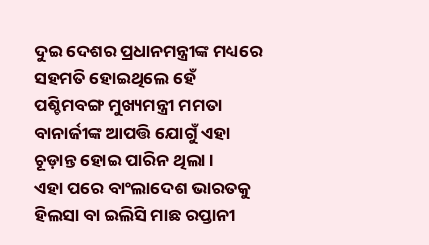ଦୁଇ ଦେଶର ପ୍ରଧାନମନ୍ତ୍ରୀଙ୍କ ମଧ୍ୟରେ ସହମତି ହୋଇଥିଲେ ହେଁ ପଶ୍ଚିମବଙ୍ଗ ମୁଖ୍ୟମନ୍ତ୍ରୀ ମମତା ବାନାର୍ଜୀଙ୍କ ଆପତ୍ତି ଯୋଗୁଁ ଏହା ଚୂଡ଼ାନ୍ତ ହୋଇ ପାରିନ ଥିଲା ।
ଏହା ପରେ ବାଂଲାଦେଶ ଭାରତକୁ ହିଲସା ବା ଇଲିସି ମାଛ ରପ୍ତାନୀ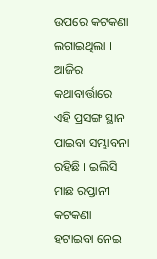ଉପରେ କଟକଣା ଲଗାଇଥିଲା । ଆଜିର କଥାବାର୍ତ୍ତାରେ ଏହି ପ୍ରସଙ୍ଗ ସ୍ଥାନ ପାଇବା ସମ୍ଭାବନା ରହିଛି । ଇଲିସି ମାଛ ରପ୍ତାନୀ କଟକଣା ହଟାଇବା ନେଇ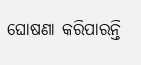ଘୋଷଣା କରିପାରନ୍ତି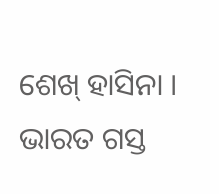ଶେଖ୍ ହାସିନା । ଭାରତ ଗସ୍ତ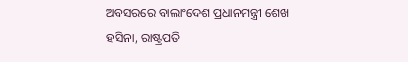ଅବସରରେ ବାଲାଂଦେଶ ପ୍ରଧାନମନ୍ତ୍ରୀ ଶେଖ ହସିନା, ରାଷ୍ଟ୍ରପତି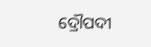ଦ୍ରୌପଦୀ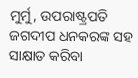ମୁର୍ମୁ, ଉପରାଷ୍ଟ୍ରପତି ଜଗଦୀପ ଧନକରଙ୍କ ସହ ସାକ୍ଷାତ କରିବା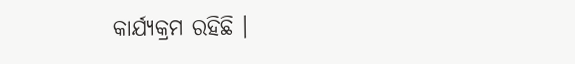କାର୍ଯ୍ୟକ୍ରମ ରହିଛି ।